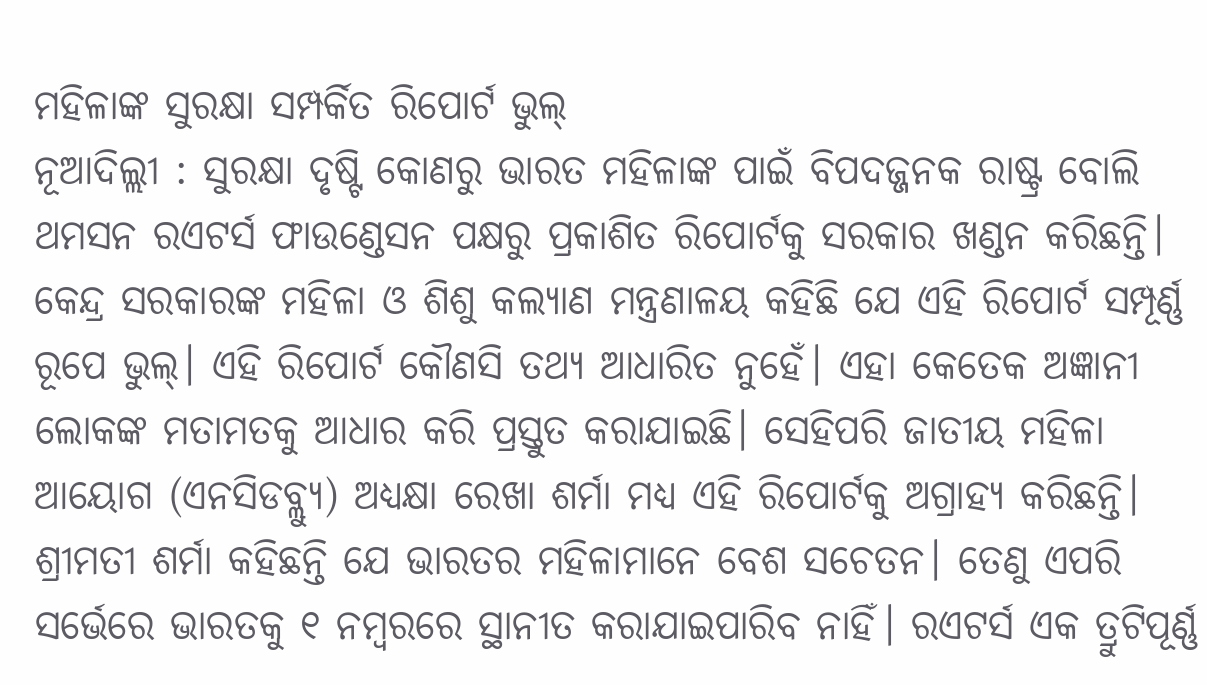ମହିଳାଙ୍କ ସୁରକ୍ଷା ସମ୍ପର୍କିତ ରିପୋର୍ଟ ଭୁଲ୍
ନୂଆଦିଲ୍ଲୀ : ସୁରକ୍ଷା ଦୃଷ୍ଟି କୋଣରୁ ଭାରତ ମହିଳାଙ୍କ ପାଇଁ ବିପଦଜ୍ଜନକ ରାଷ୍ଟ୍ର ବୋଲି ଥମସନ ରଏଟର୍ସ ଫାଉଣ୍ଡେସନ ପକ୍ଷରୁ ପ୍ରକାଶିତ ରିପୋର୍ଟକୁ ସରକାର ଖଣ୍ଡନ କରିଛନ୍ତି। କେନ୍ଦ୍ର ସରକାରଙ୍କ ମହିଳା ଓ ଶିଶୁ କଲ୍ୟାଣ ମନ୍ତ୍ରଣାଳୟ କହିଛି ଯେ ଏହି ରିପୋର୍ଟ ସମ୍ପୂର୍ଣ୍ଣ ରୂପେ ଭୁଲ୍। ଏହି ରିପୋର୍ଟ କୌଣସି ତଥ୍ୟ ଆଧାରିତ ନୁହେଁ। ଏହା କେତେକ ଅଜ୍ଞାନୀ ଲୋକଙ୍କ ମତାମତକୁ ଆଧାର କରି ପ୍ରସ୍ତୁତ କରାଯାଇଛି। ସେହିପରି ଜାତୀୟ ମହିଳା ଆୟୋଗ (ଏନସିଡବ୍ଲ୍ୟୁ) ଅଧ୍ୟକ୍ଷା ରେଖା ଶର୍ମା ମଧ୍ୟ ଏହି ରିପୋର୍ଟକୁ ଅଗ୍ରାହ୍ୟ କରିଛନ୍ତି। ଶ୍ରୀମତୀ ଶର୍ମା କହିଛନ୍ତି ଯେ ଭାରତର ମହିଳାମାନେ ବେଶ ସଚେତନ। ତେଣୁ ଏପରି ସର୍ଭେରେ ଭାରତକୁ ୧ ନମ୍ବରରେ ସ୍ଥାନୀତ କରାଯାଇପାରିବ ନାହିଁ। ରଏଟର୍ସ ଏକ ତ୍ରୁଟିପୂର୍ଣ୍ଣ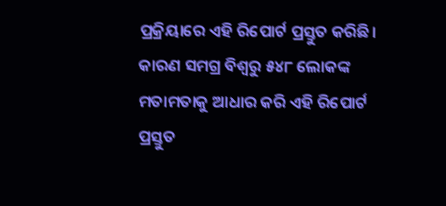ପ୍ରକ୍ରିୟାରେ ଏହି ରିପୋର୍ଟ ପ୍ରସ୍ତୁତ କରିଛି। କାରଣ ସମଗ୍ର ବିଶ୍ୱରୁ ୫୪୮ ଲୋକଙ୍କ ମତାମତାକୁ ଆଧାର କରି ଏହି ରିପୋର୍ଟ ପ୍ରସ୍ତୁତ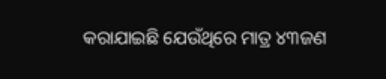କରାଯାଇଛି ଯେଉଁଥିରେ ମାତ୍ର ୪୩ଜଣ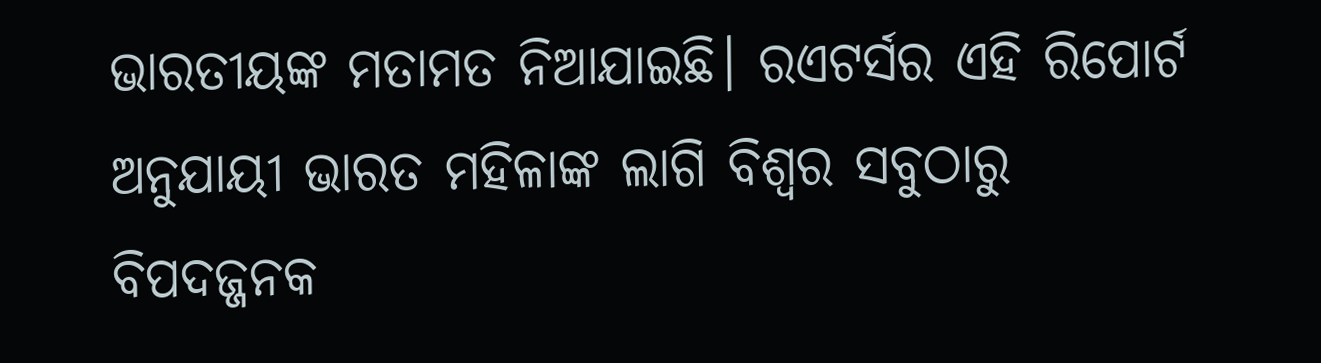ଭାରତୀୟଙ୍କ ମତାମତ ନିଆଯାଇଛି। ରଏଟର୍ସର ଏହି ରିପୋର୍ଟ ଅନୁଯାୟୀ ଭାରତ ମହିଳାଙ୍କ ଲାଗି ବିଶ୍ୱର ସବୁଠାରୁ ବିପଦଜ୍ଜନକ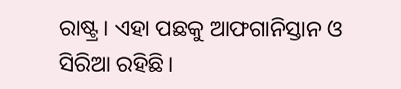ରାଷ୍ଟ୍ର। ଏହା ପଛକୁ ଆଫଗାନିସ୍ତାନ ଓ ସିରିଆ ରହିଛି।